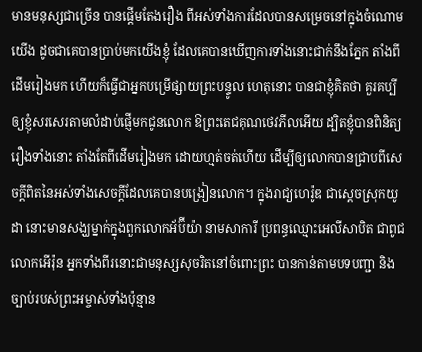មានមនុស្សជាច្រើន បានផ្តើមតែងរឿង ពីអស់ទាំងការដែលបានសម្រេចនៅក្នុងចំណោមយើង ដូចជាគេបានប្រាប់មកយើងខ្ញុំ ដែលគេបានឃើញការទាំងនោះជាក់នឹងភ្នែក តាំងពីដើមរៀងមក ហើយក៏ធ្វើជាអ្នកបម្រើផ្សាយព្រះបន្ទូល ហេតុនោះ បានជាខ្ញុំគិតថា គួរគប្បីឲ្យខ្ញុំសរសេរតាមលំដាប់ផ្ញើមកជូនលោក ឱព្រះតេជគុណថេវភីលអើយ ដ្បិតខ្ញុំបានពិនិត្យរឿងទាំងនោះ តាំងតែពីដើមរៀងមក ដោយហ្មត់ចត់ហើយ ដើម្បីឲ្យលោកបានជ្រាបពីសេចក្តីពិតនៃអស់ទាំងសេចក្តីដែលគេបានបង្រៀនលោក។ ក្នុងរាជ្យហេរ៉ូឌ ជាស្តេចស្រុកយូដា នោះមានសង្ឃម្នាក់ក្នុងពួកលោកអ័ប៊ីយ៉ា នាមសាការី ប្រពន្ធឈ្មោះអេលីសាបិត ជាពូជលោកអើរ៉ុន អ្នកទាំងពីរនោះជាមនុស្សសុចរិតនៅចំពោះព្រះ បានកាន់តាមបទបញ្ជា និងច្បាប់របស់ព្រះអម្ចាស់ទាំងប៉ុន្មាន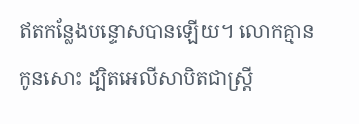ឥតកន្លែងបន្ទោសបានឡើយ។ លោកគ្មានកូនសោះ ដ្បិតអេលីសាបិតជាស្ត្រី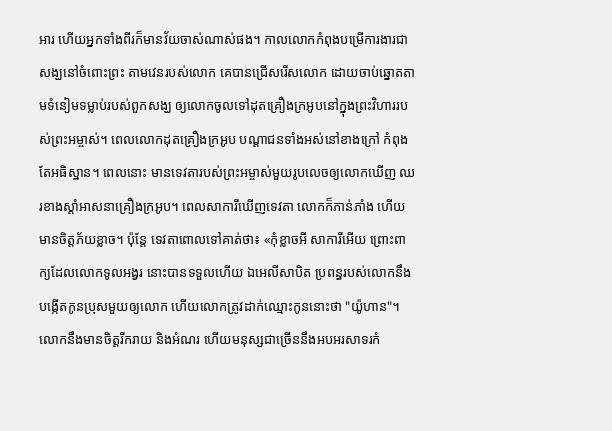អារ ហើយអ្នកទាំងពីរក៏មានវ័យចាស់ណាស់ផង។ កាលលោកកំពុងបម្រើការងារជាសង្ឃនៅចំពោះព្រះ តាមវេនរបស់លោក គេបានជ្រើសរើសលោក ដោយចាប់ឆ្នោតតាមទំនៀមទម្លាប់របស់ពួកសង្ឃ ឲ្យលោកចូលទៅដុតគ្រឿងក្រអូបនៅក្នុងព្រះវិហាររបស់ព្រះអម្ចាស់។ ពេលលោកដុតគ្រឿងក្រអូប បណ្តាជនទាំងអស់នៅខាងក្រៅ កំពុងតែអធិស្ឋាន។ ពេលនោះ មានទេវតារបស់ព្រះអម្ចាស់មួយរូបលេចឲ្យលោកឃើញ ឈរខាងស្តាំអាសនាគ្រឿងក្រអូប។ ពេលសាការីឃើញទេវតា លោកក៏ភាន់ភាំង ហើយមានចិត្តភ័យខ្លាច។ ប៉ុន្តែ ទេវតាពោលទៅគាត់ថា៖ «កុំខ្លាចអី សាការីអើយ ព្រោះពាក្យដែលលោកទូលអង្វរ នោះបានទទួលហើយ ឯអេលីសាបិត ប្រពន្ធរបស់លោកនឹងបង្កើតកូនប្រុសមួយឲ្យលោក ហើយលោកត្រូវដាក់ឈ្មោះកូននោះថា "យ៉ូហាន"។ លោកនឹងមានចិត្តរីករាយ និងអំណរ ហើយមនុស្សជាច្រើននឹងអបអរសាទរកំ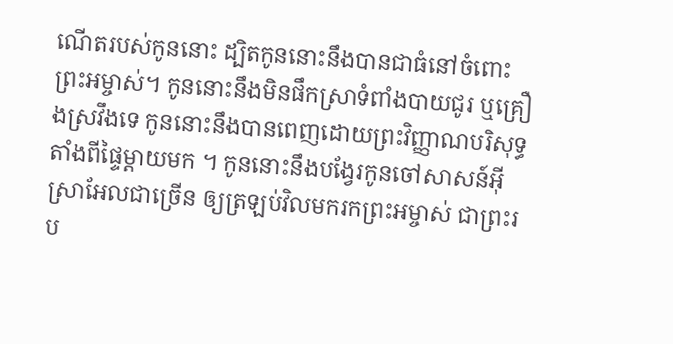ណើតរបស់កូននោះ ដ្បិតកូននោះនឹងបានជាធំនៅចំពោះព្រះអម្ចាស់។ កូននោះនឹងមិនផឹកស្រាទំពាំងបាយជូរ ឬគ្រឿងស្រវឹងទេ កូននោះនឹងបានពេញដោយព្រះវិញ្ញាណបរិសុទ្ធ តាំងពីផ្ទៃម្តាយមក ។ កូននោះនឹងបង្វែរកូនចៅសាសន៍អ៊ីស្រាអែលជាច្រើន ឲ្យត្រឡប់វិលមករកព្រះអម្ចាស់ ជាព្រះរប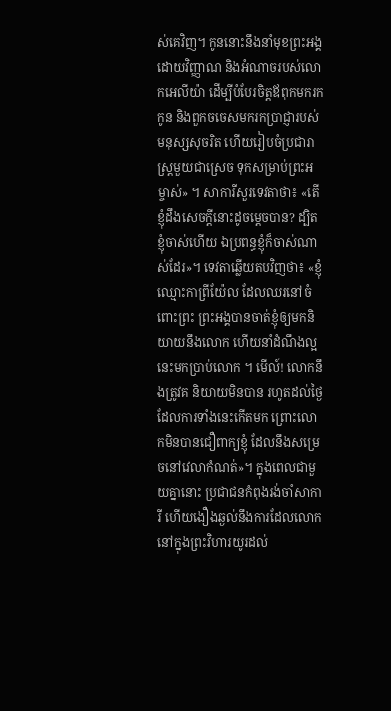ស់គេវិញ។ កូននោះនឹងនាំមុខព្រះអង្គ ដោយវិញ្ញាណ និងអំណាចរបស់លោកអេលីយ៉ា ដើម្បីបំបែរចិត្តឪពុកមករកកូន និងពួកចចេសមករកប្រាជ្ញារបស់មនុស្សសុចរិត ហើយរៀបចំប្រជារាស្រ្តមួយជាស្រេច ទុកសម្រាប់ព្រះអម្ចាស់» ។ សាការីសួរទេវតាថា៖ «តើខ្ញុំដឹងសេចក្តីនោះដូចម្តេចបាន? ដ្បិតខ្ញុំចាស់ហើយ ឯប្រពន្ធខ្ញុំក៏ចាស់ណាស់ដែរ»។ ទេវតាឆ្លើយតបវិញថា៖ «ខ្ញុំឈ្មោះកាព្រីយ៉ែល ដែលឈរនៅចំពោះព្រះ ព្រះអង្គបានចាត់ខ្ញុំឲ្យមកនិយាយនឹងលោក ហើយនាំដំណឹងល្អនេះមកប្រាប់លោក ។ មើល៍! លោកនឹងត្រូវគ និយាយមិនបាន រហូតដល់ថ្ងៃដែលការទាំងនេះកើតមក ព្រោះលោកមិនបានជឿពាក្យខ្ញុំ ដែលនឹងសម្រេចនៅវេលាកំណត់»។ ក្នុងពេលជាមួយគ្នានោះ ប្រជាជនកំពុងរង់ចាំសាការី ហើយងឿងឆ្ងល់នឹងការដែលលោកនៅក្នុងព្រះវិហារយូរដល់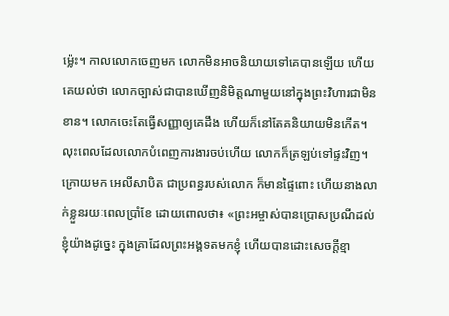ម្ល៉េះ។ កាលលោកចេញមក លោកមិនអាចនិយាយទៅគេបានឡើយ ហើយគេយល់ថា លោកច្បាស់ជាបានឃើញនិមិត្តណាមួយនៅក្នុងព្រះវិហារជាមិនខាន។ លោកចេះតែធ្វើសញ្ញាឲ្យគេដឹង ហើយក៏នៅតែគនិយាយមិនកើត។ លុះពេលដែលលោកបំពេញការងារចប់ហើយ លោកក៏ត្រឡប់ទៅផ្ទះវិញ។ ក្រោយមក អេលីសាបិត ជាប្រពន្ធរបស់លោក ក៏មានផ្ទៃពោះ ហើយនាងលាក់ខ្លួនរយៈពេលប្រាំខែ ដោយពោលថា៖ «ព្រះអម្ចាស់បានប្រោសប្រណីដល់ខ្ញុំយ៉ាងដូច្នេះ ក្នុងគ្រាដែលព្រះអង្គទតមកខ្ញុំ ហើយបានដោះសេចក្តីខ្មា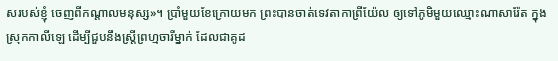សរបស់ខ្ញុំ ចេញពីកណ្តាលមនុស្ស»។ ប្រាំមួយខែក្រោយមក ព្រះបានចាត់ទេវតាកាព្រីយ៉ែល ឲ្យទៅភូមិមួយឈ្មោះណាសារ៉ែត ក្នុងស្រុកកាលីឡេ ដើម្បីជួបនឹងស្ត្រីព្រហ្មចារីម្នាក់ ដែលជាគូដ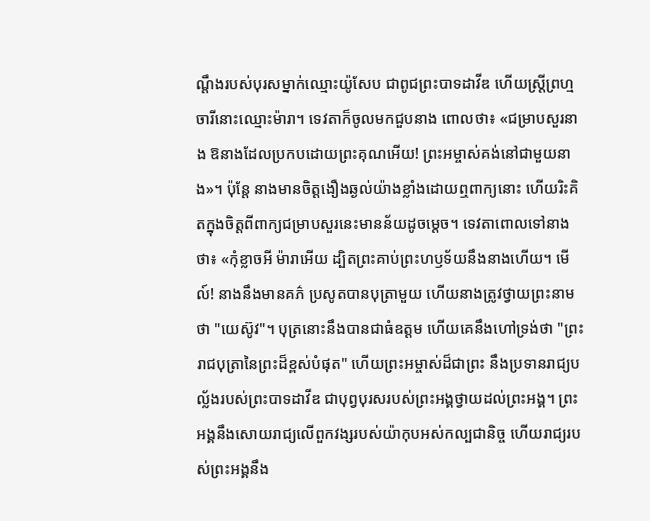ណ្តឹងរបស់បុរសម្នាក់ឈ្មោះយ៉ូសែប ជាពូជព្រះបាទដាវីឌ ហើយស្ត្រីព្រហ្មចារីនោះឈ្មោះម៉ារា។ ទេវតាក៏ចូលមកជួបនាង ពោលថា៖ «ជម្រាបសួរនាង ឱនាងដែលប្រកបដោយព្រះគុណអើយ! ព្រះអម្ចាស់គង់នៅជាមួយនាង»។ ប៉ុន្តែ នាងមានចិត្តងឿងឆ្ងល់យ៉ាងខ្លាំងដោយឮពាក្យនោះ ហើយរិះគិតក្នុងចិត្តពីពាក្យជម្រាបសួរនេះមានន័យដូចម្តេច។ ទេវតាពោលទៅនាងថា៖ «កុំខ្លាចអី ម៉ារាអើយ ដ្បិតព្រះគាប់ព្រះហឫទ័យនឹងនាងហើយ។ មើល៍! នាងនឹងមានគភ៌ ប្រសូតបានបុត្រាមួយ ហើយនាងត្រូវថ្វាយព្រះនាមថា "យេស៊ូវ"។ បុត្រនោះនឹងបានជាធំឧត្តម ហើយគេនឹងហៅទ្រង់ថា "ព្រះរាជបុត្រានៃព្រះដ៏ខ្ពស់បំផុត" ហើយព្រះអម្ចាស់ដ៏ជាព្រះ នឹងប្រទានរាជ្យបល្ល័ងរបស់ព្រះបាទដាវីឌ ជាបុព្វបុរសរបស់ព្រះអង្គថ្វាយដល់ព្រះអង្គ។ ព្រះអង្គនឹងសោយរាជ្យលើពួកវង្សរបស់យ៉ាកុបអស់កល្បជានិច្ច ហើយរាជ្យរបស់ព្រះអង្គនឹង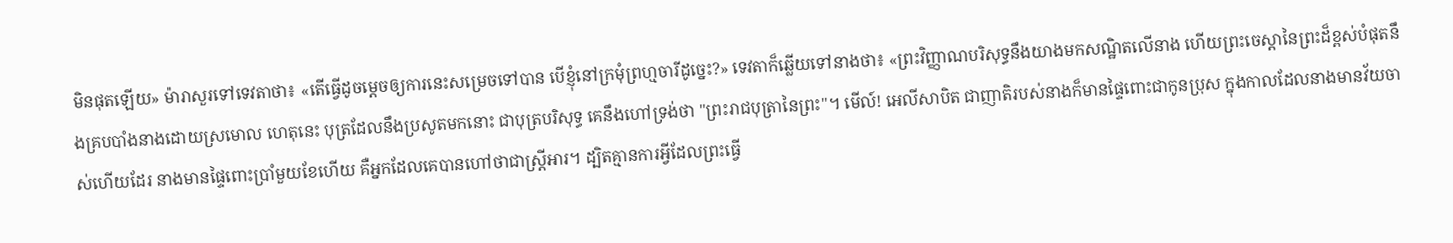មិនផុតឡើយ» ម៉ារាសួរទៅទេវតាថា៖ «តើធ្វើដូចម្តេចឲ្យការនេះសម្រេចទៅបាន បើខ្ញុំនៅក្រមុំព្រហ្មចារីដូច្នេះ?» ទេវតាក៏ឆ្លើយទៅនាងថា៖ «ព្រះវិញ្ញាណបរិសុទ្ធនឹងយាងមកសណ្ឋិតលើនាង ហើយព្រះចេស្តានៃព្រះដ៏ខ្ពស់បំផុតនឹងគ្របបាំងនាងដោយស្រមោល ហេតុនេះ បុត្រដែលនឹងប្រសូតមកនោះ ជាបុត្របរិសុទ្ធ គេនឹងហៅទ្រង់ថា "ព្រះរាជបុត្រានៃព្រះ"។ មើល៍! អេលីសាបិត ជាញាតិរបស់នាងក៏មានផ្ទៃពោះជាកូនប្រុស ក្នុងកាលដែលនាងមានវ័យចាស់ហើយដែរ នាងមានផ្ទៃពោះប្រាំមួយខែហើយ គឺអ្នកដែលគេបានហៅថាជាស្ត្រីអារ។ ដ្បិតគ្មានការអ្វីដែលព្រះធ្វើ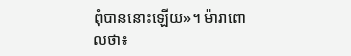ពុំបាននោះឡើយ»។ ម៉ារាពោលថា៖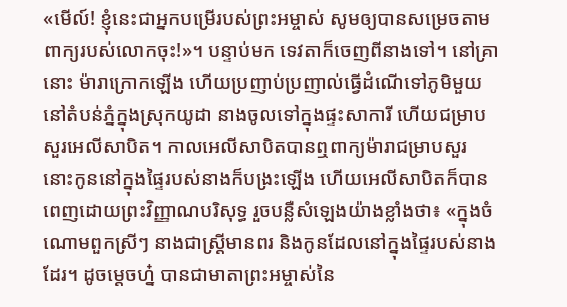«មើល៍! ខ្ញុំនេះជាអ្នកបម្រើរបស់ព្រះអម្ចាស់ សូមឲ្យបានសម្រេចតាមពាក្យរបស់លោកចុះ!»។ បន្ទាប់មក ទេវតាក៏ចេញពីនាងទៅ។ នៅគ្រានោះ ម៉ារាក្រោកឡើង ហើយប្រញាប់ប្រញាល់ធ្វើដំណើទៅភូមិមួយ នៅតំបន់ភ្នំក្នុងស្រុកយូដា នាងចូលទៅក្នុងផ្ទះសាការី ហើយជម្រាបសួរអេលីសាបិត។ កាលអេលីសាបិតបានឮពាក្យម៉ារាជម្រាបសួរ នោះកូននៅក្នុងផ្ទៃរបស់នាងក៏បង្រះឡើង ហើយអេលីសាបិតក៏បានពេញដោយព្រះវិញ្ញាណបរិសុទ្ធ រួចបន្លឺសំឡេងយ៉ាងខ្លាំងថា៖ «ក្នុងចំណោមពួកស្រីៗ នាងជាស្ត្រីមានពរ និងកូនដែលនៅក្នុងផ្ទៃរបស់នាងដែរ។ ដូចម្តេចហ្ន៎ បានជាមាតាព្រះអម្ចាស់នៃ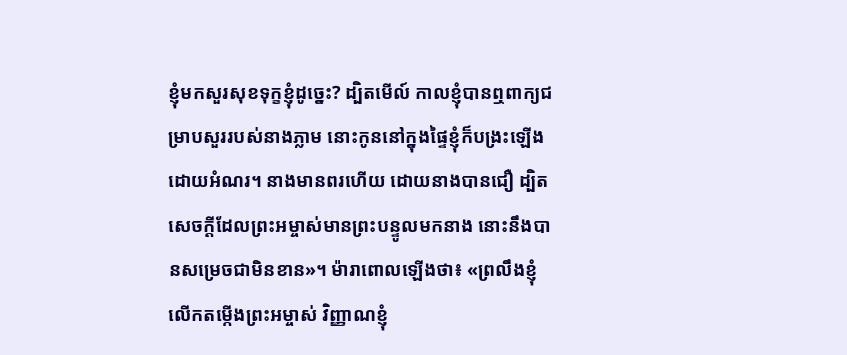ខ្ញុំមកសួរសុខទុក្ខខ្ញុំដូច្នេះ? ដ្បិតមើល៍ កាលខ្ញុំបានឮពាក្យជម្រាបសួររបស់នាងភ្លាម នោះកូននៅក្នុងផ្ទៃខ្ញុំក៏បង្រះឡើងដោយអំណរ។ នាងមានពរហើយ ដោយនាងបានជឿ ដ្បិតសេចក្តីដែលព្រះអម្ចាស់មានព្រះបន្ទូលមកនាង នោះនឹងបានសម្រេចជាមិនខាន»។ ម៉ារាពោលឡើងថា៖ «ព្រលឹងខ្ញុំលើកតម្កើងព្រះអម្ចាស់ វិញ្ញាណខ្ញុំ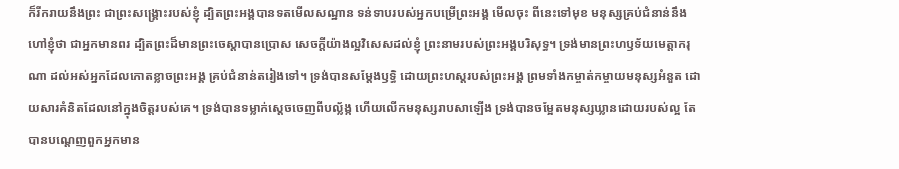ក៏រីករាយនឹងព្រះ ជាព្រះសង្គ្រោះរបស់ខ្ញុំ ដ្បិតព្រះអង្គបានទតមើលសណ្ឋាន ទន់ទាបរបស់អ្នកបម្រើព្រះអង្គ មើលចុះ ពីនេះទៅមុខ មនុស្សគ្រប់ជំនាន់នឹងហៅខ្ញុំថា ជាអ្នកមានពរ ដ្បិតព្រះដ៏មានព្រះចេស្តាបានប្រោស សេចក្តីយ៉ាងល្អវិសេសដល់ខ្ញុំ ព្រះនាមរបស់ព្រះអង្គបរិសុទ្ធ។ ទ្រង់មានព្រះហឫទ័យមេត្តាករុណា ដល់អស់អ្នកដែលកោតខ្លាចព្រះអង្គ គ្រប់ជំនាន់តរៀងទៅ។ ទ្រង់បានសម្តែងឫទ្ធិ ដោយព្រះហស្តរបស់ព្រះអង្គ ព្រមទាំងកម្ចាត់កម្ចាយមនុស្សអំនួត ដោយសារគំនិតដែលនៅក្នុងចិត្តរបស់គេ។ ទ្រង់បានទម្លាក់ស្តេចចេញពីបល្ល័ង្ក ហើយលើកមនុស្សរាបសាឡើង ទ្រង់បានចម្អែតមនុស្សឃ្លានដោយរបស់ល្អ តែបានបណ្តេញពួកអ្នកមាន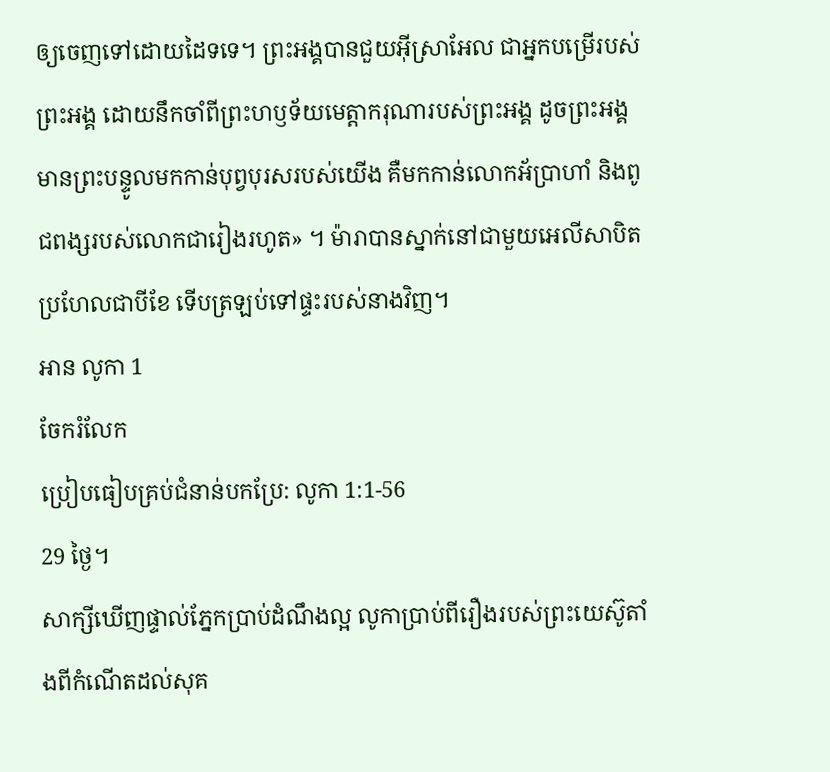ឲ្យចេញទៅដោយដៃទទេ។ ព្រះអង្គបានជួយអ៊ីស្រាអែល ជាអ្នកបម្រើរបស់ព្រះអង្គ ដោយនឹកចាំពីព្រះហឫទ័យមេត្តាករុណារបស់ព្រះអង្គ ដូចព្រះអង្គមានព្រះបន្ទូលមកកាន់បុព្វបុរសរបស់យើង គឺមកកាន់លោកអ័ប្រាហាំ និងពូជពង្សរបស់លោកជារៀងរហូត» ។ ម៉ារាបានស្នាក់នៅជាមួយអេលីសាបិតប្រហែលជាបីខែ ទើបត្រឡប់ទៅផ្ទះរបស់នាងវិញ។
អាន លូកា 1
ចែករំលែក
ប្រៀបធៀបគ្រប់ជំនាន់បកប្រែ: លូកា 1:1-56
29 ថ្ងៃ។
សាក្សីឃើញផ្ទាល់ភ្នែកប្រាប់ដំណឹងល្អ លូកាប្រាប់ពីរឿងរបស់ព្រះយេស៊ូតាំងពីកំណើតដល់សុគ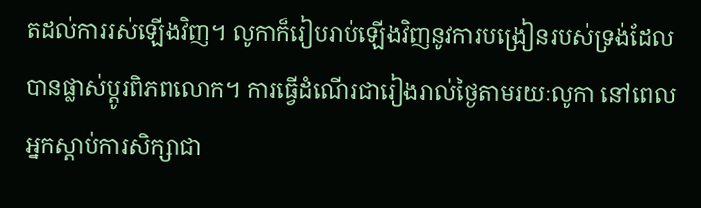តដល់ការរស់ឡើងវិញ។ លូកាក៏រៀបរាប់ឡើងវិញនូវការបង្រៀនរបស់ទ្រង់ដែលបានផ្លាស់ប្តូរពិភពលោក។ ការធ្វើដំណើរជារៀងរាល់ថ្ងៃតាមរយៈលូកា នៅពេលអ្នកស្តាប់ការសិក្សាជា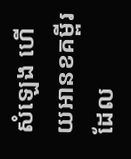សំឡេង ហើយអានខគម្ពីរដែល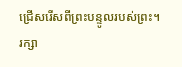ជ្រើសរើសពីព្រះបន្ទូលរបស់ព្រះ។
រក្សា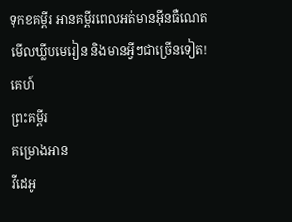ទុកខគម្ពីរ អានគម្ពីរពេលអត់មានអ៊ីនធឺណេត មើលឃ្លីបមេរៀន និងមានអ្វីៗជាច្រើនទៀត!
គេហ៍
ព្រះគម្ពីរ
គម្រោងអាន
វីដេអូ